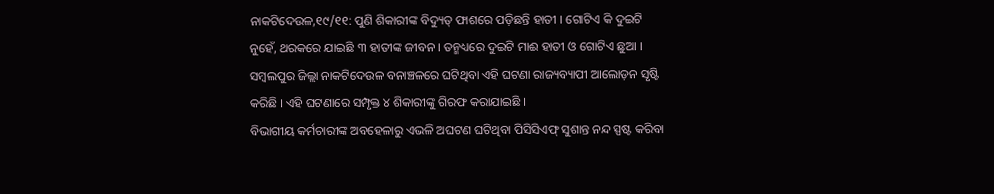ନାକଟିଦେଉଳ,୧୯/୧୧: ପୁଣି ଶିକାରୀଙ୍କ ବିଦ୍ୟୁତ୍ ଫାଶରେ ପଡ଼ିଛନ୍ତି ହାତୀ । ଗୋଟିଏ କି ଦୁଇଟି ନୁହେଁ, ଥରକରେ ଯାଇଛି ୩ ହାତୀଙ୍କ ଜୀବନ । ତନ୍ମଧ୍ୟରେ ଦୁଇଟି ମାଈ ହାତୀ ଓ ଗୋଟିଏ ଛୁଆ । ସମ୍ବଲପୁର ଜିଲ୍ଲା ନାକଟିଦେଉଳ ବନାଞ୍ଚଳରେ ଘଟିଥିବା ଏହି ଘଟଣା ରାଜ୍ୟବ୍ୟାପୀ ଆଲୋଡ଼ନ ସୃଷ୍ଟି କରିଛି । ଏହି ଘଟଣାରେ ସମ୍ପୃକ୍ତ ୪ ଶିକାରୀଙ୍କୁ ଗିରଫ କରାଯାଇଛି ।
ବିଭାଗୀୟ କର୍ମଚାରୀଙ୍କ ଅବହେଳାରୁ ଏଭଳି ଅଘଟଣ ଘଟିଥିବା ପିସିସିଏଫ୍ ସୁଶାନ୍ତ ନନ୍ଦ ସ୍ପଷ୍ଟ କରିବା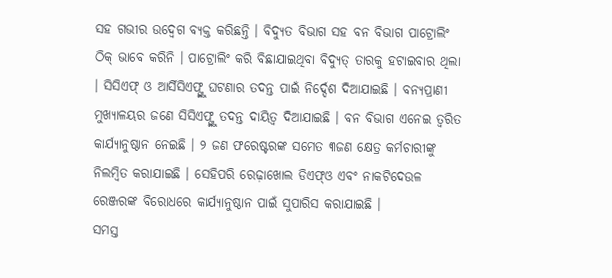ସହ ଗଭୀର ଉଦ୍ବେଗ ବ୍ୟକ୍ତ କରିଛନ୍ତି । ବିଦ୍ୟୁତ ବିଭାଗ ସହ ବନ ବିଭାଗ ପାଟ୍ରୋଲିଂ ଠିକ୍ ଭାବେ କରିନି । ପାଟ୍ରୋଲିଂ କରି ବିଛାଯାଇଥିବା ବିଦ୍ୟୁତ୍ ତାରକୁ ହଟାଇବାର ଥିଲା । ସିସିଏଫ୍ ଓ ଆର୍ସିସିଏଫ୍ଙ୍କୁ ଘଟଣାର ତଦନ୍ତ ପାଇଁ ନିର୍ଦ୍ଦେଶ ଦିଆଯାଇଛି । ବନ୍ୟପ୍ରାଣୀ ମୁଖ୍ୟାଳୟର ଜଣେ ସିସିଏଫ୍ଙ୍କୁ ତଦନ୍ତ ଦାୟିତ୍ୱ ଦିଆଯାଇଛି । ବନ ବିଭାଗ ଏନେଇ ତ୍ୱରିତ କାର୍ଯ୍ୟାନୁଷ୍ଠାନ ନେଇଛି । ୨ ଜଣ ଫରେଷ୍ଟରଙ୍କ ସମେତ ୩ଜଣ କ୍ଷେତ୍ର କର୍ମଚାରୀଙ୍କୁ ନିଲମ୍ବିତ କରାଯାଇଛି । ସେହିପରି ରେଢ଼ାଖୋଲ ଡିଏଫ୍ଓ ଏବଂ ନାକଟିଦେଉଳ ରେଞ୍ଜରଙ୍କ ବିରୋଧରେ କାର୍ଯ୍ୟାନୁଷ୍ଠାନ ପାଇଁ ସୁପାରିସ କରାଯାଇଛି ।
ସମସ୍ତ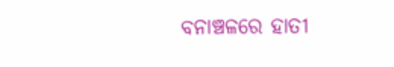ବନାଞ୍ଚଳରେ ହାତୀ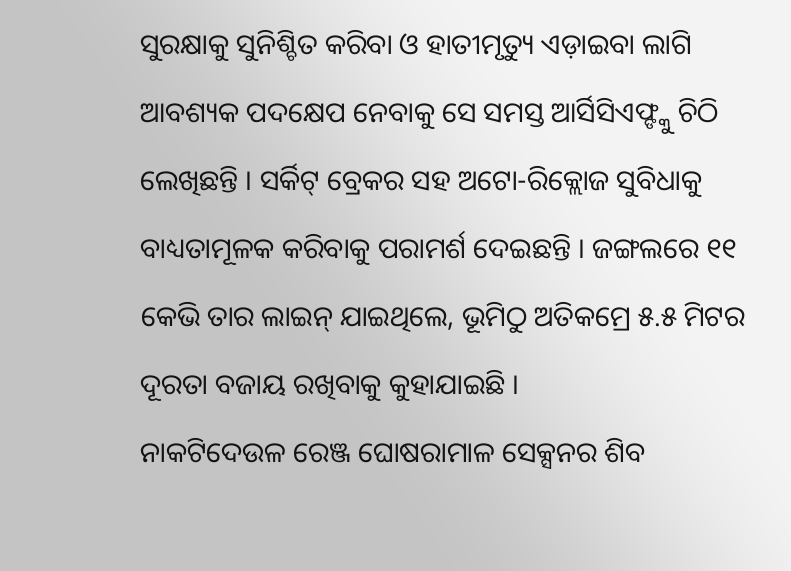ସୁରକ୍ଷାକୁ ସୁନିଶ୍ଚିତ କରିବା ଓ ହାତୀମୃତ୍ୟୁ ଏଡ଼ାଇବା ଲାଗି ଆବଶ୍ୟକ ପଦକ୍ଷେପ ନେବାକୁ ସେ ସମସ୍ତ ଆର୍ସିସିଏଫ୍ଙ୍କୁ ଚିଠି ଲେଖିଛନ୍ତି । ସର୍କିଟ୍ ବ୍ରେକର ସହ ଅଟୋ-ରିକ୍ଲୋଜ ସୁବିଧାକୁ ବାଧ୍ୟତାମୂଳକ କରିବାକୁ ପରାମର୍ଶ ଦେଇଛନ୍ତି । ଜଙ୍ଗଲରେ ୧୧ କେଭି ତାର ଲାଇନ୍ ଯାଇଥିଲେ, ଭୂମିଠୁ ଅତିକମ୍ରେ ୫.୫ ମିଟର ଦୂରତା ବଜାୟ ରଖିବାକୁ କୁହାଯାଇଛି ।
ନାକଟିଦେଉଳ ରେଞ୍ଜ ଘୋଷରାମାଳ ସେକ୍ସନର ଶିବ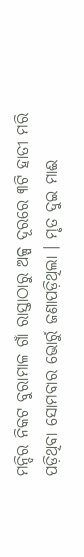ମନ୍ଦିର ନିକଟ ବୁରାମାଳ ଗାଁ ରାସ୍ତାଠାରୁ ଅଳ୍ପ ଦୂରରେ ୩ଟି ହାତୀ ମରି ପଡ଼ିଥିବା ସୋମବାର ଭୋର୍ରୁ ଜଣାପଡ଼ିଥିଲା । ମୃତ ଦୁଇ ମାଈ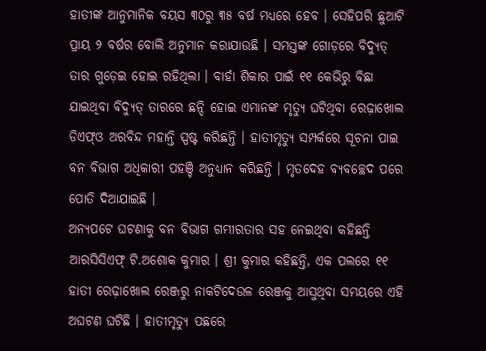ହାତୀଙ୍କ ଆନୁମାନିକ ବୟସ ୩୦ରୁ ୩୫ ବର୍ଷ ମଧ୍ୟରେ ହେବ । ସେହିପରି ଛୁଆଟି ପ୍ରାୟ ୨ ବର୍ଷର ବୋଲି ଅନୁମାନ କରାଯାଉଛି । ସମସ୍ତଙ୍କ ଗୋଡ଼ରେ ବିଦ୍ୟୁତ୍ ତାର ଗୁଡ଼େଇ ହୋଇ ରହିଥିଲା । ବାର୍ହା ଶିକାର ପାଇଁ ୧୧ କେଭିରୁ ବିଛା ଯାଇଥିବା ବିଦ୍ୟୁତ୍ ତାରରେ ଛନ୍ଦି ହୋଇ ଏମାନଙ୍କ ମୃତ୍ୟୁ ଘଟିଥିବା ରେଢ଼ାଖୋଲ ଡିଏଫ୍ଓ ଅରବିନ୍ଦ ମହାନ୍ତି ସ୍ପଷ୍ଟ କରିଛନ୍ତି । ହାତୀମୃତ୍ୟୁ ସମ୍ପର୍କରେ ସୂଚନା ପାଇ ବନ ବିଭାଗ ଅଧିକାରୀ ପହଞ୍ଚି ଅନୁଧ୍ୟାନ କରିଛନ୍ତି । ମୃତଦେହ ବ୍ୟବଚ୍ଛେଦ ପରେ ପୋତି ଦିଆଯାଇଛି ।
ଅନ୍ୟପଟେ ଘଟଣାକୁ ବନ ବିଭାଗ ଗମ୍ଭୀରତାର ସହ ନେଇଥିବା କହିଛନ୍ତି ଆରସିସିଏଫ୍ ଟି.ଅଶୋକ କୁମାର । ଶ୍ରୀ କୁମାର କହିଛନ୍ତି, ଏକ ପଲରେ ୧୧ ହାତୀ ରେଢ଼ାଖୋଲ ରେଞ୍ଜରୁ ନାକଟିଦେଉଳ ରେଞ୍ଜକୁ ଆସୁଥିବା ସମୟରେ ଏହି ଅଘଟଣ ଘଟିଛି । ହାତୀମୃତ୍ୟୁ ପଛରେ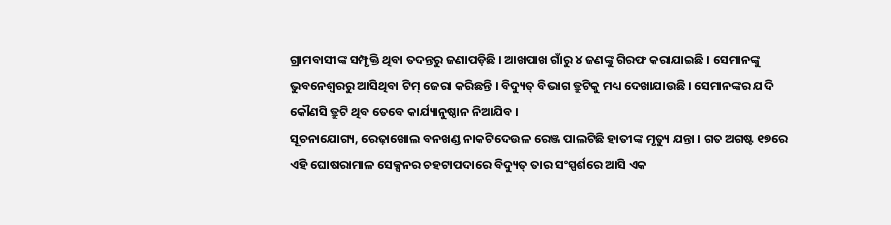ଗ୍ରାମବାସୀଙ୍କ ସମ୍ପୃକ୍ତି ଥିବା ତଦନ୍ତରୁ ଜଣାପଡ଼ିଛି । ଆଖପାଖ ଗାଁରୁ ୪ ଜଣଙ୍କୁ ଗିରଫ କରାଯାଇଛି । ସେମାନଙ୍କୁ ଭୁବନେଶ୍ୱରରୁ ଆସିଥିବା ଟିମ୍ ଜେରା କରିଛନ୍ତି । ବିଦ୍ୟୁତ୍ ବିଭାଗ ତ୍ରୁଟିକୁ ମଧ୍ୟ ଦେଖାଯାଉଛି । ସେମାନଙ୍କର ଯଦି କୌଣସି ତ୍ରୁଟି ଥିବ ତେବେ କାର୍ଯ୍ୟାନୁଷ୍ଠାନ ନିଆଯିବ ।
ସୂଚନାଯୋଗ୍ୟ, ରେଢ଼ାଖୋଲ ବନଖଣ୍ଡ ନାକଟିଦେଉଳ ରେଞ୍ଜ ପାଲଟିଛି ହାତୀଙ୍କ ମୃତ୍ୟୁ ଯନ୍ତା । ଗତ ଅଗଷ୍ଟ ୧୭ରେ ଏହି ଘୋଷରାମାଳ ସେକ୍ସନର ଚହଟାପଦାରେ ବିଦ୍ୟୁତ୍ ତାର ସଂସ୍ପର୍ଶରେ ଆସି ଏକ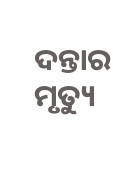ଦନ୍ତାର ମୃତ୍ୟୁ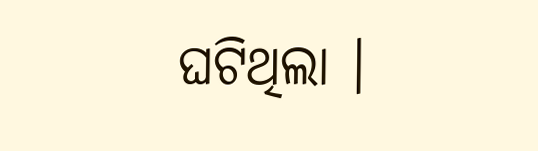ଘଟିଥିଲା ।